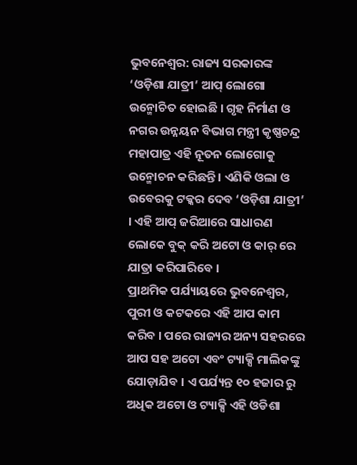ଭୁବନେଶ୍ୱର: ରାଜ୍ୟ ସରକାରଙ୍କ ‘ଓଡ଼ିଶା ଯାତ୍ରୀ’ ଆପ୍ ଲୋଗୋ ଉନ୍ମୋଚିତ ହୋଇଛି । ଗୃହ ନିର୍ମାଣ ଓ ନଗର ଉନ୍ନୟନ ବିଭାଗ ମନ୍ତ୍ରୀ କୃଷ୍ଣଚନ୍ଦ୍ର ମହାପାତ୍ର ଏହି ନୂତନ ଲୋଗୋକୁ ଉନ୍ମୋଚନ କରିଛନ୍ତି । ଏଣିକି ଓଲା ଓ ଉବେରକୁ ଟକ୍କର ଦେବ ‘ଓଡ଼ିଶା ଯାତ୍ରୀ’ । ଏହି ଆପ୍ ଜରିଆରେ ସାଧାରଣ ଲୋକେ ବୁକ୍ କରି ଅଟୋ ଓ କାର୍ ରେ ଯାତ୍ରା କରିପାରିବେ ।
ପ୍ରାଥମିକ ପର୍ଯ୍ୟାୟରେ ଭୁବନେଶ୍ୱର, ପୁରୀ ଓ କଟକରେ ଏହି ଆପ କାମ କରିବ । ପରେ ରାଜ୍ୟର ଅନ୍ୟ ସହରରେ ଆପ ସହ ଅଟୋ ଏବଂ ଟ୍ୟାକ୍ସି ମାଲିକଙ୍କୁ ଯୋଡ଼ାଯିବ । ଏ ପର୍ଯ୍ୟନ୍ତ ୧୦ ହଜାର ରୁ ଅଧିକ ଅଟୋ ଓ ଟ୍ୟାକ୍ସି ଏହି ଓଡିଶା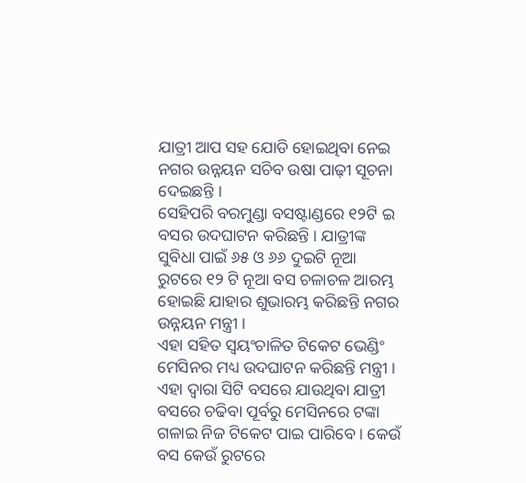ଯାତ୍ରୀ ଆପ ସହ ଯୋଡି ହୋଇଥିବା ନେଇ ନଗର ଉନ୍ନୟନ ସଚିବ ଉଷା ପାଢ଼ୀ ସୂଚନା ଦେଇଛନ୍ତି ।
ସେହିପରି ବରମୁଣ୍ଡା ବସଷ୍ଟାଣ୍ଡରେ ୧୨ଟି ଇ ବସର ଉଦଘାଟନ କରିଛନ୍ତି । ଯାତ୍ରୀଙ୍କ ସୁବିଧା ପାଇଁ ୬୫ ଓ ୬୬ ଦୁଇଟି ନୂଆ ରୁଟରେ ୧୨ ଟି ନୂଆ ବସ ଚଳାଚଳ ଆରମ୍ଭ ହୋଇଛି ଯାହାର ଶୁଭାରମ୍ଭ କରିଛନ୍ତି ନଗର ଉନ୍ନୟନ ମନ୍ତ୍ରୀ ।
ଏହା ସହିତ ସ୍ଵୟଂଚାଳିତ ଟିକେଟ ଭେଣ୍ଡିଂ ମେସିନର ମଧ୍ୟ ଉଦଘାଟନ କରିଛନ୍ତି ମନ୍ତ୍ରୀ । ଏହା ଦ୍ୱାରା ସିଟି ବସରେ ଯାଉଥିବା ଯାତ୍ରୀ ବସରେ ଚଢିବା ପୂର୍ବରୁ ମେସିନରେ ଟଙ୍କା ଗଳାଇ ନିଜ ଟିକେଟ ପାଇ ପାରିବେ । କେଉଁ ବସ କେଉଁ ରୁଟରେ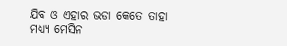ଯିବ ଓ ଏହାର ଭଡା କେତେ ତାହା ମଧ୍ୟ୍ୟ ମେସିନ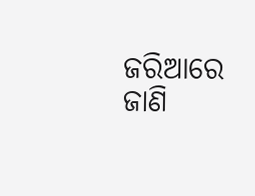ଜରିଆରେ ଜାଣି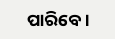ପାରିବେ ।